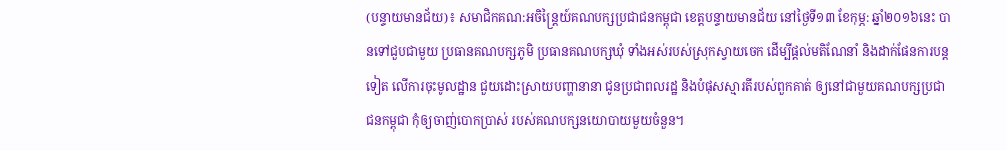(បន្ទាយមានជ័យ)៖ សមាជិកគណ:អចិន្ត្រៃយ៍គណបក្សប្រជាជនកម្ពុជា ខេត្តបន្ទាយមានជ័យ នៅថ្ងៃទី១៣ ខែកុម្ភ: ឆ្នាំ២០១៦នេះ បានទៅជួបជាមួយ ប្រធានគណបក្សភូមិ ប្រធានគណបក្សឃុំ ទាំងអស់របស់ស្រុកស្វាយចេក ដើម្បីផ្តល់មតិណែនាំ និងដាក់ផែនការបន្តទៀត លើការចុះមូលដ្ឋាន ជួយដោះស្រាយបញ្ហានានា ជូនប្រជាពលរដ្ឋ និងបំផុសស្មារតីរបស់ពួកគាត់ ឲ្យនៅជាមួយគណបក្សប្រជាជនកម្ពុជា កុំឲ្យចាញ់បោកប្រាស់ របស់គណបក្សនយោបាយមួយចំនួន។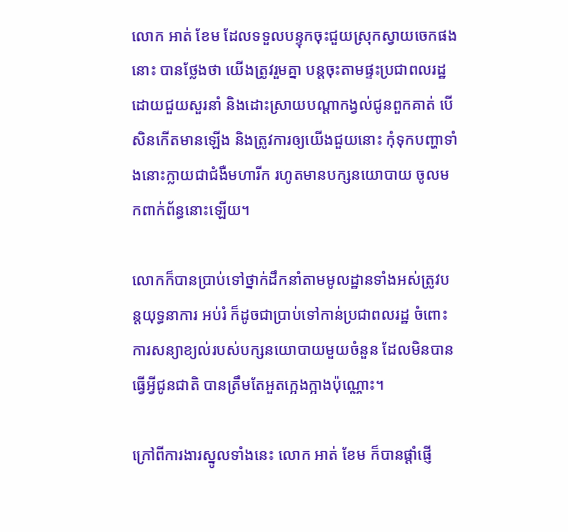លោក អាត់ ខែម ដែលទទួលបន្ទុកចុះជួយស្រុកស្វាយចេកផងនោះ បានថ្លែងថា យើងត្រូវរួមគ្នា បន្តចុះតាមផ្ទះប្រជាពលរដ្ឋ ដោយជួយសួរនាំ និងដោះស្រាយបណ្តាកង្វល់ជូនពួកគាត់ បើសិនកើតមានឡើង និងត្រូវការឲ្យយើងជួយនោះ កុំទុកបញ្ហាទាំងនោះក្លាយជាជំងឺមហារីក រហូតមានបក្សនយោបាយ ចូលមកពាក់ព័ន្ធនោះឡើយ។

លោកក៏បានប្រាប់ទៅថ្នាក់ដឹកនាំតាមមូលដ្ឋានទាំងអស់ត្រូវបន្តយុទ្ធនាការ អប់រំ ក៏ដូចជាប្រាប់ទៅកាន់ប្រជាពលរដ្ឋ ចំពោះការសន្យាខ្យល់របស់បក្សនយោបាយមួយចំនួន ដែលមិនបានធ្វើអ្វីជូនជាតិ បានត្រឹមតែអួតក្អេងក្អាងប៉ុណ្ណោះ។

ក្រៅពីការងារស្នូលទាំងនេះ លោក អាត់ ខែម ក៏បានផ្តាំផ្ញើ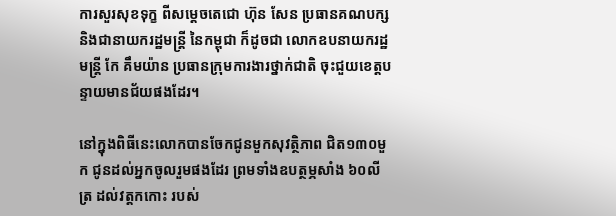ការសួរសុខទុក្ខ ពីសម្តេចតេជោ ហ៊ុន សែន ប្រធានគណបក្ស និងជានាយករដ្ឋមន្រ្តី នៃកម្ពុជា ក៏ដូចជា លោកឧបនាយករដ្ឋមន្រ្តី កែ គឹមយ៉ាន ប្រធានក្រុមការងារថ្នាក់ជាតិ ចុះជួយខេត្តបន្ទាយមានជ័យផងដែរ។

នៅក្នុងពិធីនេះលោកបានចែកជូនមួកសុវត្ថិភាព ជិត១៣០មួក ជូនដល់អ្នកចូលរួមផងដែរ ព្រមទាំងឧបត្ថម្ភសាំង ៦០លីត្រ ដល់វត្តកកោះ របស់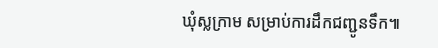ឃុំស្លក្រាម សម្រាប់ការដឹកជញ្ជូនទឹក៕